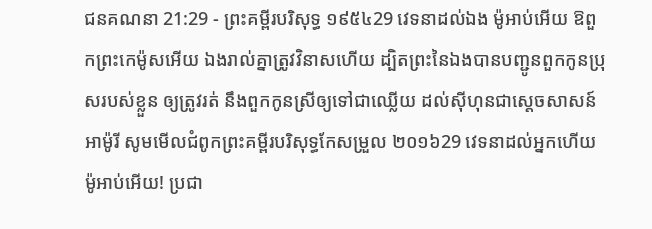ជនគណនា 21:29 - ព្រះគម្ពីរបរិសុទ្ធ ១៩៥៤29 វេទនាដល់ឯង ម៉ូអាប់អើយ ឱពួកព្រះកេម៉ូសអើយ ឯងរាល់គ្នាត្រូវវិនាសហើយ ដ្បិតព្រះនៃឯងបានបញ្ជូនពួកកូនប្រុសរបស់ខ្លួន ឲ្យត្រូវរត់ នឹងពួកកូនស្រីឲ្យទៅជាឈ្លើយ ដល់ស៊ីហុនជាស្តេចសាសន៍អាម៉ូរី សូមមើលជំពូកព្រះគម្ពីរបរិសុទ្ធកែសម្រួល ២០១៦29 វេទនាដល់អ្នកហើយ ម៉ូអាប់អើយ! ប្រជា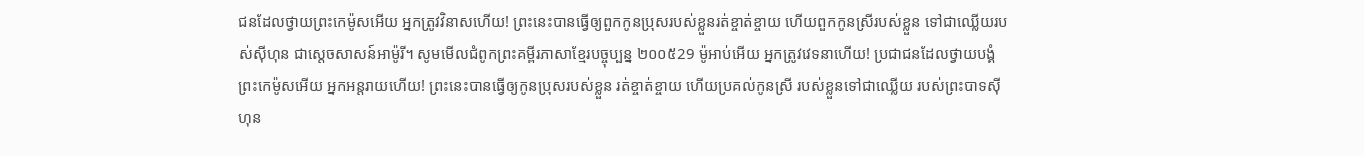ជនដែលថ្វាយព្រះកេម៉ូសអើយ អ្នកត្រូវវិនាសហើយ! ព្រះនេះបានធ្វើឲ្យពួកកូនប្រុសរបស់ខ្លួនរត់ខ្ចាត់ខ្ចាយ ហើយពួកកូនស្រីរបស់ខ្លួន ទៅជាឈ្លើយរបស់ស៊ីហុន ជាស្តេចសាសន៍អាម៉ូរី។ សូមមើលជំពូកព្រះគម្ពីរភាសាខ្មែរបច្ចុប្បន្ន ២០០៥29 ម៉ូអាប់អើយ អ្នកត្រូវវេទនាហើយ! ប្រជាជនដែលថ្វាយបង្គំព្រះកេម៉ូសអើយ អ្នកអន្តរាយហើយ! ព្រះនេះបានធ្វើឲ្យកូនប្រុសរបស់ខ្លួន រត់ខ្ចាត់ខ្ចាយ ហើយប្រគល់កូនស្រី របស់ខ្លួនទៅជាឈ្លើយ របស់ព្រះបាទស៊ីហុន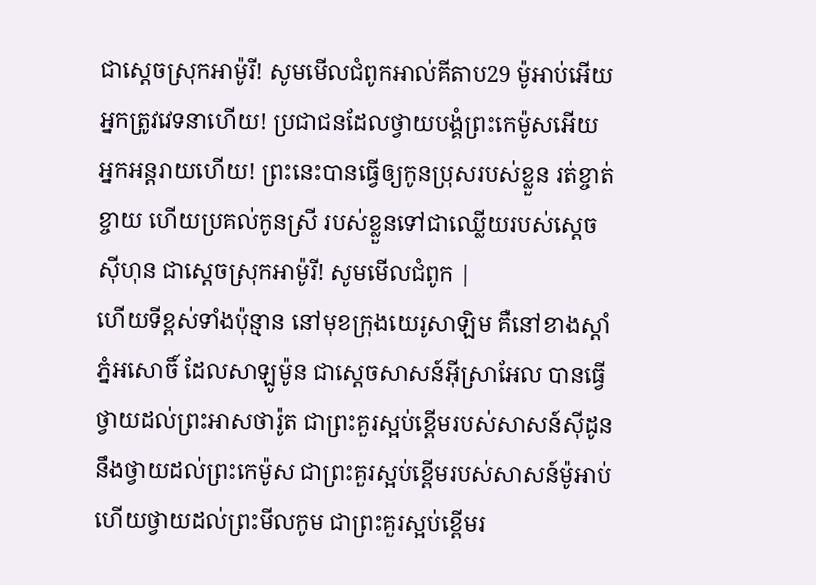ជាស្ដេចស្រុកអាម៉ូរី! សូមមើលជំពូកអាល់គីតាប29 ម៉ូអាប់អើយ អ្នកត្រូវវេទនាហើយ! ប្រជាជនដែលថ្វាយបង្គំព្រះកេម៉ូសអើយ អ្នកអន្តរាយហើយ! ព្រះនេះបានធ្វើឲ្យកូនប្រុសរបស់ខ្លួន រត់ខ្ចាត់ខ្ចាយ ហើយប្រគល់កូនស្រី របស់ខ្លួនទៅជាឈ្លើយរបស់ស្តេចស៊ីហុន ជាស្តេចស្រុកអាម៉ូរី! សូមមើលជំពូក |
ហើយទីខ្ពស់ទាំងប៉ុន្មាន នៅមុខក្រុងយេរូសាឡិម គឺនៅខាងស្តាំភ្នំអសោចិ៍ ដែលសាឡូម៉ូន ជាស្តេចសាសន៍អ៊ីស្រាអែល បានធ្វើថ្វាយដល់ព្រះអាសថារ៉ូត ជាព្រះគួរស្អប់ខ្ពើមរបស់សាសន៍ស៊ីដូន នឹងថ្វាយដល់ព្រះកេម៉ូស ជាព្រះគួរស្អប់ខ្ពើមរបស់សាសន៍ម៉ូអាប់ ហើយថ្វាយដល់ព្រះមីលកូម ជាព្រះគួរស្អប់ខ្ពើមរ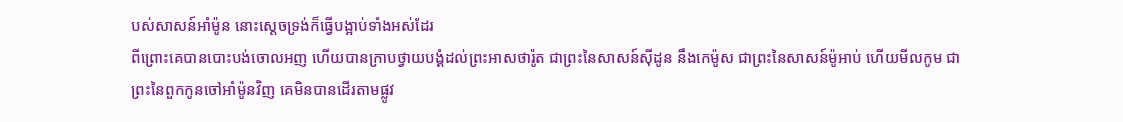បស់សាសន៍អាំម៉ូន នោះស្តេចទ្រង់ក៏ធ្វើបង្អាប់ទាំងអស់ដែរ
ពីព្រោះគេបានបោះបង់ចោលអញ ហើយបានក្រាបថ្វាយបង្គំដល់ព្រះអាសថារ៉ូត ជាព្រះនៃសាសន៍ស៊ីដូន នឹងកេម៉ូស ជាព្រះនៃសាសន៍ម៉ូអាប់ ហើយមីលកូម ជាព្រះនៃពួកកូនចៅអាំម៉ូនវិញ គេមិនបានដើរតាមផ្លូវ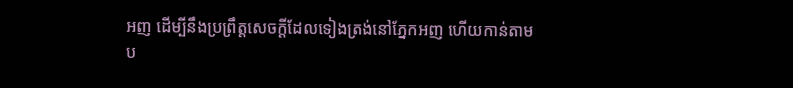អញ ដើម្បីនឹងប្រព្រឹត្តសេចក្ដីដែលទៀងត្រង់នៅភ្នែកអញ ហើយកាន់តាមប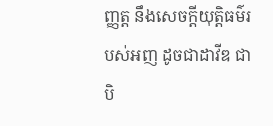ញ្ញត្ត នឹងសេចក្ដីយុត្តិធម៌របស់អញ ដូចជាដាវីឌ ជាបិ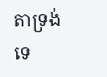តាទ្រង់ទេ